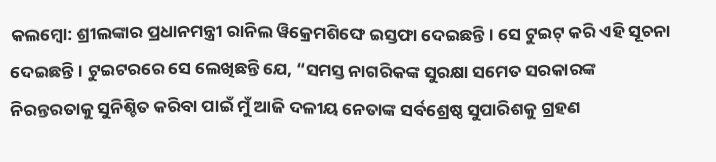କଲମ୍ବୋ: ଶ୍ରୀଲଙ୍କାର ପ୍ରଧାନମନ୍ତ୍ରୀ ରାନିଲ ୱିକ୍ରେମଶିଙ୍ଘେ ଇସ୍ତଫା ଦେଇଛନ୍ତି। ସେ ଟୁଇଟ୍ କରି ଏହି ସୂଚନା ଦେଇଛନ୍ତି। ଟୁଇଟରରେ ସେ ଲେଖିଛନ୍ତି ଯେ, “ସମସ୍ତ ନାଗରିକଙ୍କ ସୁରକ୍ଷା ସମେତ ସରକାରଙ୍କ ନିରନ୍ତରତାକୁ ସୁନିଶ୍ଚିତ କରିବା ପାଇଁ ମୁଁ ଆଜି ଦଳୀୟ ନେତାଙ୍କ ସର୍ବଶ୍ରେଷ୍ଠ ସୁପାରିଶକୁ ଗ୍ରହଣ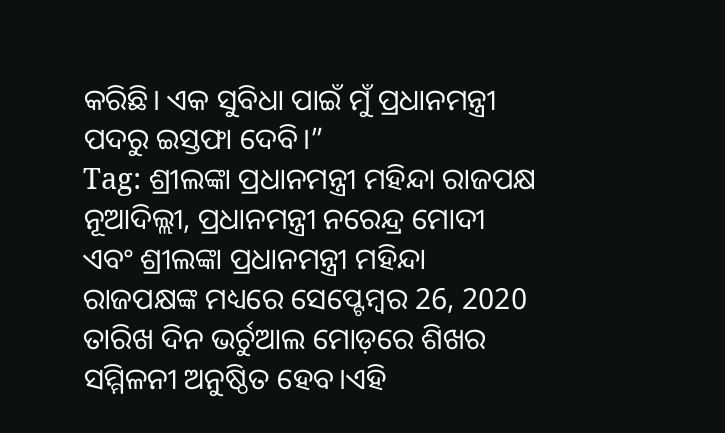କରିଛି। ଏକ ସୁବିଧା ପାଇଁ ମୁଁ ପ୍ରଧାନମନ୍ତ୍ରୀ ପଦରୁ ଇସ୍ତଫା ଦେବି।”
Tag: ଶ୍ରୀଲଙ୍କା ପ୍ରଧାନମନ୍ତ୍ରୀ ମହିନ୍ଦା ରାଜପକ୍ଷ
ନୂଆଦିଲ୍ଲୀ, ପ୍ରଧାନମନ୍ତ୍ରୀ ନରେନ୍ଦ୍ର ମୋଦୀ ଏବଂ ଶ୍ରୀଲଙ୍କା ପ୍ରଧାନମନ୍ତ୍ରୀ ମହିନ୍ଦା ରାଜପକ୍ଷଙ୍କ ମଧ୍ୟରେ ସେପ୍ଟେମ୍ବର 26, 2020 ତାରିଖ ଦିନ ଭର୍ଚୁଆଲ ମୋଡ଼ରେ ଶିଖର ସମ୍ମିଳନୀ ଅନୁଷ୍ଠିତ ହେବ।ଏହି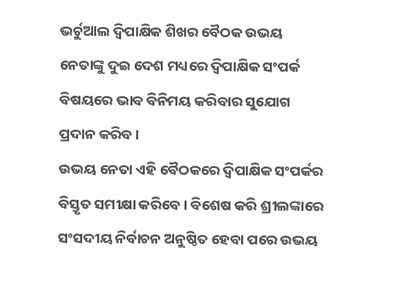ଭର୍ଚୁଆଲ ଦ୍ୱିପାକ୍ଷିକ ଶିଖର ବୈଠକ ଉଭୟ ନେତାଙ୍କୁ ଦୁଇ ଦେଶ ମଧ୍ୟରେ ଦ୍ୱିପାକ୍ଷିକ ସଂପର୍କ ବିଷୟରେ ଭାବ ବିନିମୟ କରିବାର ସୁଯୋଗ ପ୍ରଦାନ କରିବ।
ଉଭୟ ନେତା ଏହି ବୈଠକରେ ଦ୍ୱିପାକ୍ଷିକ ସଂପର୍କର ବିସ୍ତୃତ ସମୀକ୍ଷା କରିବେ । ବିଶେଷ କରି ଶ୍ରୀଲଙ୍କାରେ ସଂସଦୀୟ ନିର୍ବାଚନ ଅନୁଷ୍ଠିତ ହେବା ପରେ ଉଭୟ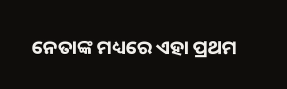ନେତାଙ୍କ ମଧ୍ୟରେ ଏହା ପ୍ରଥମ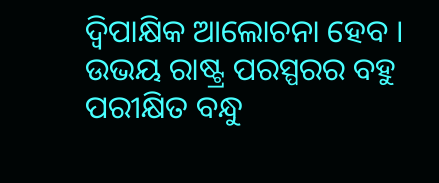ଦ୍ୱିପାକ୍ଷିକ ଆଲୋଚନା ହେବ । ଉଭୟ ରାଷ୍ଟ୍ର ପରସ୍ପରର ବହୁ ପରୀକ୍ଷିତ ବନ୍ଧୁ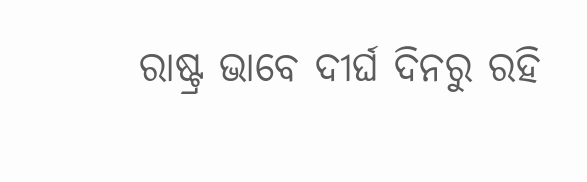ରାଷ୍ଟ୍ର ଭାବେ ଦୀର୍ଘ ଦିନରୁ ରହି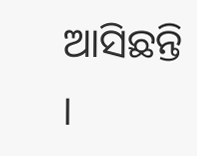ଆସିଛନ୍ତି ।